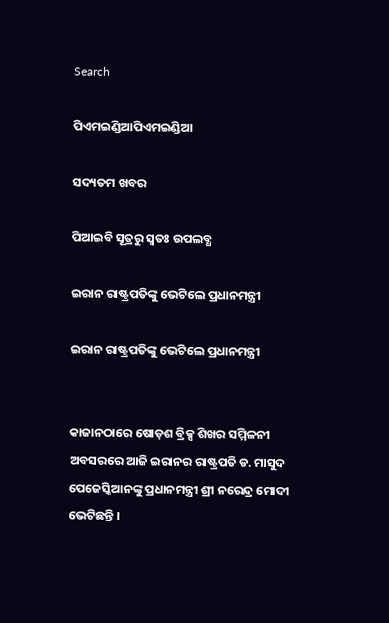Search

ପିଏମଇଣ୍ଡିଆପିଏମଇଣ୍ଡିଆ

ସଦ୍ୟତମ ଖବର

ପିଆଇବି ସୂତ୍ରରୁ ସ୍ବତଃ ଉପଲବ୍ଧ

ଇରାନ ରାଷ୍ଟ୍ରପତିଙ୍କୁ ଭେଟିଲେ ପ୍ରଧାନମନ୍ତ୍ରୀ

ଇରାନ ରାଷ୍ଟ୍ରପତିଙ୍କୁ ଭେଟିଲେ ପ୍ରଧାନମନ୍ତ୍ରୀ


କାଜାନଠାରେ ଷୋଡ଼ଶ ବ୍ରିକ୍ସ ଶିଖର ସମ୍ମିଳନୀ ଅବସରରେ ଆଜି ଇରାନର ରାଷ୍ଟ୍ରପତି ଡ. ମାସୁଦ ପେଜେସ୍କିଆନଙ୍କୁ ପ୍ରଧାନମନ୍ତ୍ରୀ ଶ୍ରୀ ନରେନ୍ଦ୍ର ମୋଦୀ ଭେଟିଛନ୍ତି ।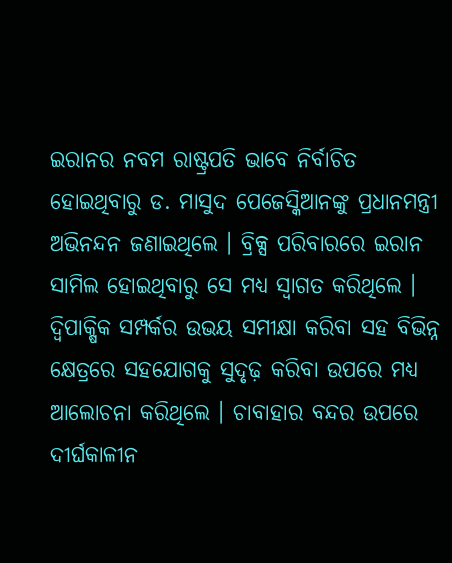ଇରାନର ନବମ ରାଷ୍ଟ୍ରପତି ଭାବେ ନିର୍ବାଚିତ ହୋଇଥିବାରୁ ଡ. ମାସୁଦ ପେଜେସ୍କିଆନଙ୍କୁ ପ୍ରଧାନମନ୍ତ୍ରୀ ଅଭିନନ୍ଦନ ଜଣାଇଥିଲେ । ବ୍ରିକ୍ସ ପରିବାରରେ ଇରାନ ସାମିଲ ହୋଇଥିବାରୁ ସେ ମଧ୍ୟ ସ୍ୱାଗତ କରିଥିଲେ । ଦ୍ୱିପାକ୍ଷିକ ସମ୍ପର୍କର ଉଭୟ ସମୀକ୍ଷା କରିବା ସହ ବିଭିନ୍ନ କ୍ଷେତ୍ରରେ ସହଯୋଗକୁ ସୁଦୃଢ଼ କରିବା ଉପରେ ମଧ୍ୟ ଆଲୋଚନା କରିଥିଲେ । ଚାବାହାର ବନ୍ଦର ଉପରେ ଦୀର୍ଘକାଳୀନ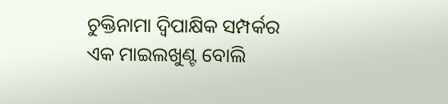ଚୁକ୍ତିନାମା ଦ୍ୱିପାକ୍ଷିକ ସମ୍ପର୍କର ଏକ ମାଇଲଖୁଣ୍ଟ ବୋଲି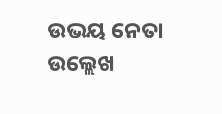ଉଭୟ ନେତା ଉଲ୍ଲେଖ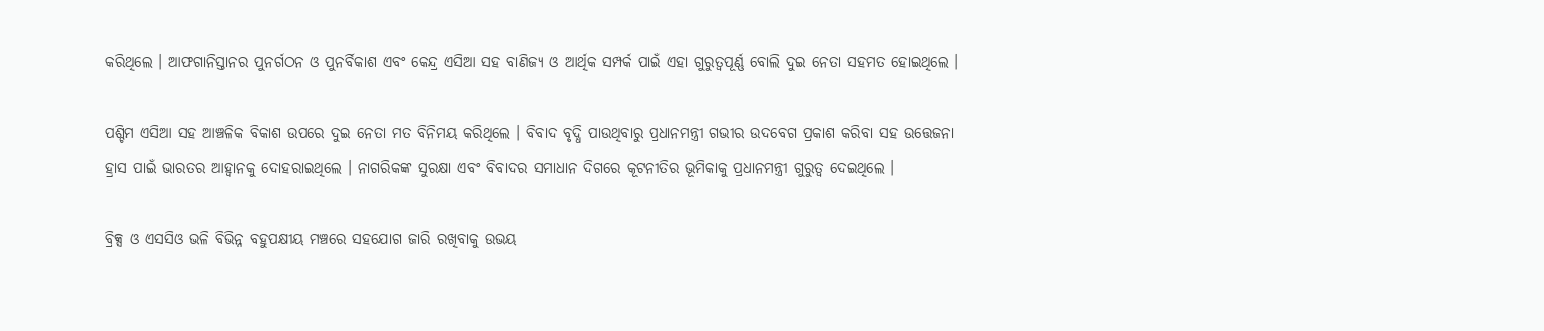କରିଥିଲେ । ଆଫଗାନିସ୍ତାନର ପୁନର୍ଗଠନ ଓ ପୁନର୍ବିକାଶ ଏବଂ କେନ୍ଦ୍ର ଏସିଆ ସହ ବାଣିଜ୍ୟ ଓ ଆର୍ଥିକ ସମ୍ପର୍କ ପାଇଁ ଏହା ଗୁରୁତ୍ୱପୂର୍ଣ୍ଣ ବୋଲି ଦୁଇ ନେତା ସହମତ ହୋଇଥିଲେ ।

ପଶ୍ଚିମ ଏସିଆ ସହ ଆଞ୍ଚଳିକ ବିକାଶ ଉପରେ ଦୁଇ ନେତା ମତ ବିନିମୟ କରିଥିଲେ । ବିବାଦ ବୃଦ୍ଧି ପାଉଥିବାରୁ ପ୍ରଧାନମନ୍ତ୍ରୀ ଗଭୀର ଉଦବେଗ ପ୍ରକାଶ କରିବା ସହ ଉତ୍ତେଜନା ହ୍ରାସ ପାଇଁ ଭାରତର ଆହ୍ୱାନକୁ ଦୋହରାଇଥିଲେ । ନାଗରିକଙ୍କ ସୁରକ୍ଷା ଏବଂ ବିବାଦର ସମାଧାନ ଦିଗରେ କୂଟନୀତିର ଭୂମିକାକୁ ପ୍ରଧାନମନ୍ତ୍ରୀ ଗୁରୁତ୍ୱ ଦେଇଥିଲେ ।

ବ୍ରିକ୍ସ ଓ ଏସସିଓ ଭଳି ବିଭିନ୍ନ ବହୁପକ୍ଷୀୟ ମଞ୍ଚରେ ସହଯୋଗ ଜାରି ରଖିବାକୁ ଉଭୟ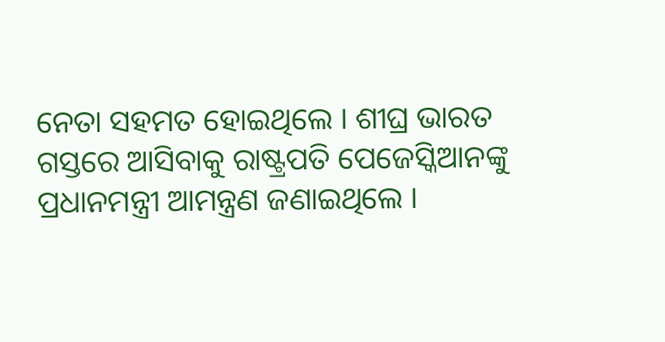ନେତା ସହମତ ହୋଇଥିଲେ । ଶୀଘ୍ର ଭାରତ ଗସ୍ତରେ ଆସିବାକୁ ରାଷ୍ଟ୍ରପତି ପେଜେସ୍କିଆନଙ୍କୁ ପ୍ରଧାନମନ୍ତ୍ରୀ ଆମନ୍ତ୍ରଣ ଜଣାଇଥିଲେ ।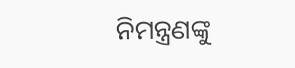ନିମନ୍ତ୍ରଣଙ୍କୁ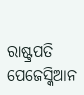ରାଷ୍ଟ୍ରପତି ପେଜେସ୍କିଆନ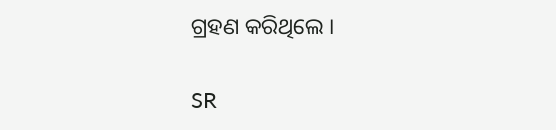ଗ୍ରହଣ କରିଥିଲେ ।

SR